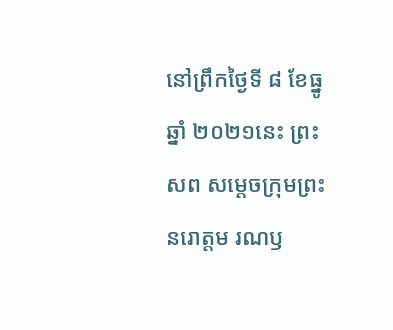នៅព្រឹកថ្ងៃទី ៨ ខែធ្នូ ឆ្នាំ ២០២១នេះ ព្រះសព សម្តេចក្រុមព្រះ នរោត្តម រណឫ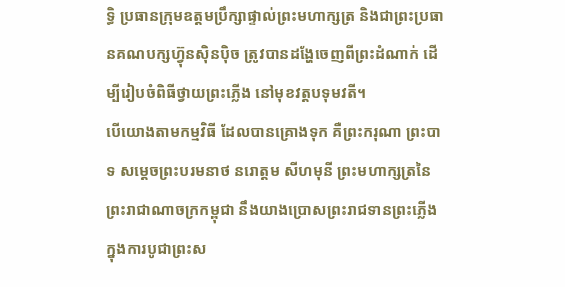ទ្ធិ ប្រធានក្រុមឧត្តមប្រឹក្សាផ្ទាល់ព្រះមហាក្សត្រ និងជាព្រះប្រធានគណបក្សហ៊្វុនស៊ិនប៉ិច ត្រូវបានដង្ហែចេញពីព្រះដំណាក់ ដើម្បីរៀបចំពិធីថ្វាយព្រះភ្លើង នៅមុខវត្តបទុមវតី។
បើយោងតាមកម្មវិធី ដែលបានគ្រោងទុក គឺព្រះករុណា ព្រះបាទ សម្តេចព្រះបរមនាថ នរោត្តម សីហមុនី ព្រះមហាក្សត្រនៃព្រះរាជាណាចក្រកម្ពុជា នឹងយាងប្រោសព្រះរាជទានព្រះភ្លើង ក្នុងការបូជាព្រះស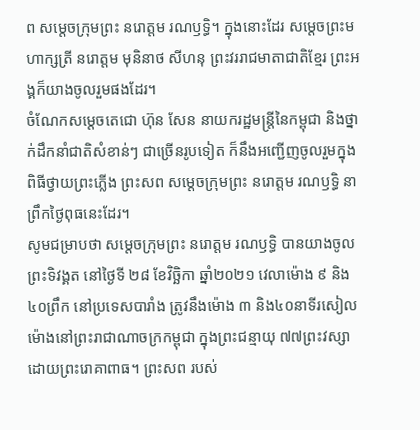ព សម្តេចក្រុមព្រះ នរោត្តម រណឫទ្ធិ។ ក្នុងនោះដែរ សម្ដេចព្រះមហាក្សត្រី នរោត្តម មុនិនាថ សីហនុ ព្រះវររាជមាតាជាតិខ្មែរ ព្រះអង្គក៏យាងចូលរួមផងដែរ។
ចំណែកសម្ដេចតេជោ ហ៊ុន សែន នាយករដ្ឋមន្ត្រីនៃកម្ពុជា និងថ្នាក់ដឹកនាំជាតិសំខាន់ៗ ជាច្រើនរូបទៀត ក៏នឹងអញ្ជើញចូលរួមក្នុងពិធីថ្វាយព្រះភ្លើង ព្រះសព សម្តេចក្រុមព្រះ នរោត្តម រណឫទ្ធិ នាព្រឹកថ្ងៃពុធនេះដែរ។
សូមជម្រាបថា សម្តេចក្រុមព្រះ នរោត្តម រណឫទ្ធិ បានយាងចូលព្រះទិវង្គត នៅថ្ងៃទី ២៨ ខែវិច្ឆិកា ឆ្នាំ២០២១ វេលាម៉ោង ៩ និង៤០ព្រឹក នៅប្រទេសបារាំង ត្រូវនឹងម៉ោង ៣ និង៤០នាទីរសៀល ម៉ោងនៅព្រះរាជាណាចក្រកម្ពុជា ក្នុងព្រះជន្មាយុ ៧៧ព្រះវស្សា ដោយព្រះរោគាពាធ។ ព្រះសព របស់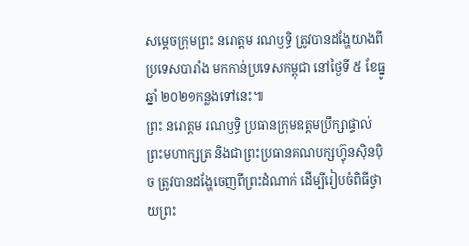សម្តេចក្រុមព្រះ នរោត្តម រណឫទ្ធិ ត្រូវបានដង្ហែយាងពីប្រទេសបារាំង មកកាន់ប្រទេសកម្ពុជា នៅថ្ងៃទី ៥ ខែធ្នូ ឆ្នាំ ២០២១កន្លងទៅនេះ៕
ព្រះ នរោត្តម រណឫទ្ធិ ប្រធានក្រុមឧត្តមប្រឹក្សាផ្ទាល់ព្រះមហាក្សត្រ និងជាព្រះប្រធានគណបក្សហ៊្វុនស៊ិនប៉ិច ត្រូវបានដង្ហែចេញពីព្រះដំណាក់ ដើម្បីរៀបចំពិធីថ្វាយព្រះ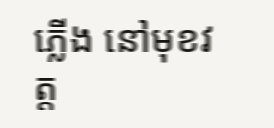ភ្លើង នៅមុខវត្ត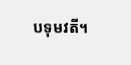បទុមវតី។